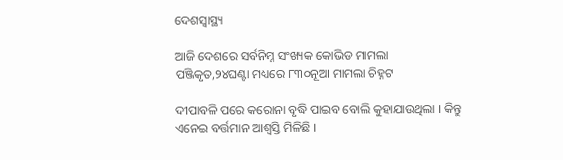ଦେଶସ୍ୱାସ୍ଥ୍ୟ

ଆଜି ଦେଶରେ ସର୍ବନିମ୍ନ ସଂଖ୍ୟକ କୋଭିଡ ମାମଲା ପଞ୍ଜିକୃତ,୨୪ଘଣ୍ଟା ମଧ୍ୟରେ ୮୩୦ନୂଆ ମାମଲା ଚିହ୍ନଟ

ଦୀପାବଳି ପରେ କରୋନା ବୃଦ୍ଧି ପାଇବ ବୋଲି କୁହାଯାଉଥିଲା । କିନ୍ତୁ ଏନେଇ ବର୍ତ୍ତମାନ ଆଶ୍ୱସ୍ତି ମିଳିଛି ।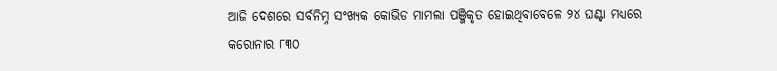ଆଜି ଦେଶରେ ସର୍ବନିମ୍ନ ସଂଖ୍ୟକ କୋଭିଡ ମାମଲା ପଞ୍ଜିକୃତ ହୋଇଥିବାବେଳେ ୨୪ ଘଣ୍ଟା ମଧ୍ୟରେ କରୋନାର ୮୩୦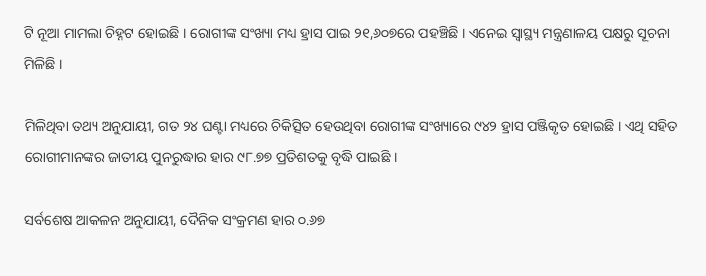ଟି ନୂଆ ମାମଲା ଚିହ୍ନଟ ହୋଇଛି । ରୋଗୀଙ୍କ ସଂଖ୍ୟା ମଧ୍ୟ ହ୍ରାସ ପାଇ ୨୧,୬୦୭ରେ ପହଞ୍ଚିଛି । ଏନେଇ ସ୍ୱାସ୍ଥ୍ୟ ମନ୍ତ୍ରଣାଳୟ ପକ୍ଷରୁ ସୂଚନା ମିଳିଛି ।

ମିଳିଥିବା ତଥ୍ୟ ଅନୁଯାୟୀ, ଗତ ୨୪ ଘଣ୍ଟା ମଧ୍ୟରେ ଚିକିତ୍ସିତ ହେଉଥିବା ରୋଗୀଙ୍କ ସଂଖ୍ୟାରେ ୯୪୨ ହ୍ରାସ ପଞ୍ଜିକୃତ ହୋଇଛି । ଏଥି ସହିତ ରୋଗୀମାନଙ୍କର ଜାତୀୟ ପୁନରୁଦ୍ଧାର ହାର ୯୮.୭୭ ପ୍ରତିଶତକୁ ବୃଦ୍ଧି ପାଇଛି ।

ସର୍ବଶେଷ ଆକଳନ ଅନୁଯାୟୀ, ଦୈନିକ ସଂକ୍ରମଣ ହାର ୦.୬୭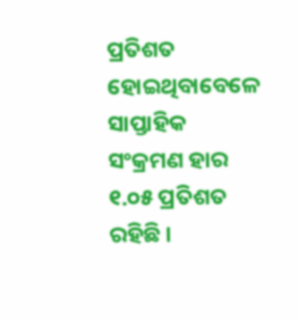ପ୍ରତିଶତ ହୋଇଥିବାବେଳେ ସାପ୍ତାହିକ ସଂକ୍ରମଣ ହାର ୧.୦୫ ପ୍ରତିଶତ ରହିଛି ।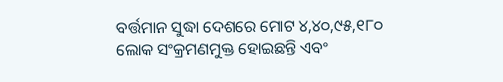ବର୍ତ୍ତମାନ ସୁଦ୍ଧା ଦେଶରେ ମୋଟ ୪,୪୦,୯୫,୧୮୦ ଲୋକ ସଂକ୍ରମଣମୁକ୍ତ ହୋଇଛନ୍ତି ଏବଂ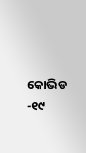କୋଭିଡ -୧୯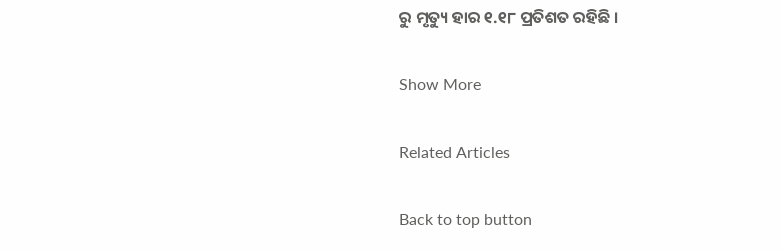ରୁ ମୃତ୍ୟୁ ହାର ୧.୧୮ ପ୍ରତିଶତ ରହିଛି ।

Show More

Related Articles

Back to top button